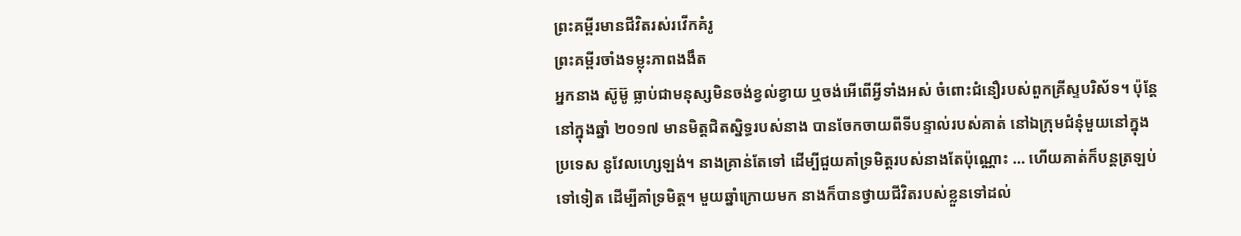ព្រះគម្ពីរមានជីវិតរស់រវើកគំរូ
ព្រះគម្ពីរចាំងទម្លុះភាពងងឹត
អ្នកនាង ស៊ូម៊ូ ធ្លាប់ជាមនុស្សមិនចង់ខ្វល់ខ្វាយ ឬចង់អើពើអ្វីទាំងអស់ ចំពោះជំនឿរបស់ពួកគ្រីស្ទបរិស័ទ។ ប៉ុន្តែនៅក្នុងឆ្នាំ ២០១៧ មានមិត្ដជិតស្និទ្ធរបស់នាង បានចែកចាយពីទីបន្ទាល់របស់គាត់ នៅឯក្រុមជំនុំមួយនៅក្នុងប្រទេស នូវែលហ្សេឡង់។ នាងគ្រាន់តែទៅ ដើម្បីជួយគាំទ្រមិត្ដរបស់នាងតែប៉ុណ្ណោះ … ហើយគាត់ក៏បន្តត្រឡប់ទៅទៀត ដើម្បីគាំទ្រមិត្ដ។ មួយឆ្នាំក្រោយមក នាងក៏បានថ្វាយជីវិតរបស់ខ្លួនទៅដល់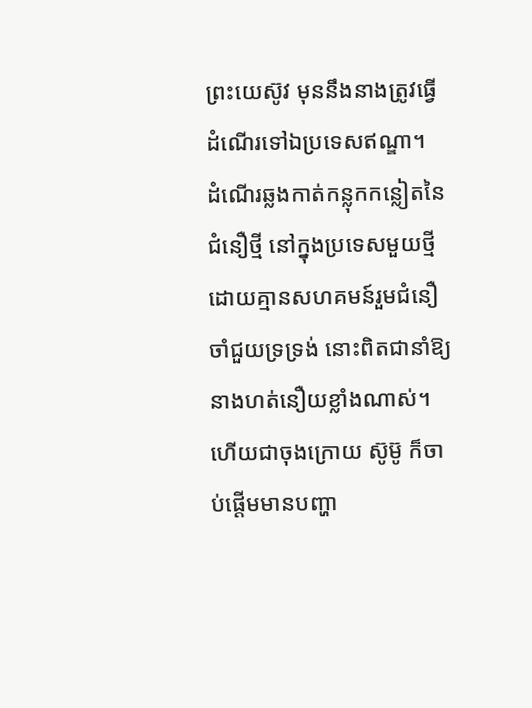ព្រះយេស៊ូវ មុននឹងនាងត្រូវធ្វើដំណើរទៅឯប្រទេសឥណ្ឌា។
ដំណើរឆ្លងកាត់កន្លុកកន្លៀតនៃជំនឿថ្មី នៅក្នុងប្រទេសមួយថ្មី ដោយគ្មានសហគមន៍រួមជំនឿ ចាំជួយទ្រទ្រង់ នោះពិតជានាំឱ្យនាងហត់នឿយខ្លាំងណាស់។ ហើយជាចុងក្រោយ ស៊ូម៊ូ ក៏ចាប់ផ្ដើមមានបញ្ហា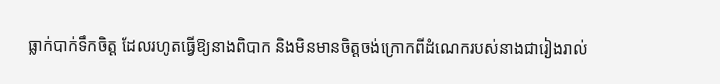ធ្លាក់បាក់ទឹកចិត្ដ ដែលរហូតធ្វើឱ្យនាងពិបាក និងមិនមានចិត្ដចង់ក្រោកពីដំណេករបស់នាងជារៀងរាល់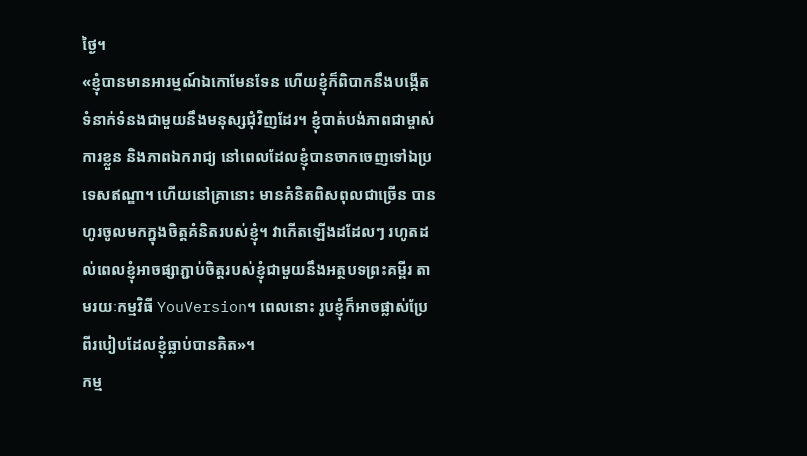ថ្ងៃ។
«ខ្ញុំបានមានអារម្មណ៍ឯកោមែនទែន ហើយខ្ញុំក៏ពិបាកនឹងបង្កើតទំនាក់ទំនងជាមួយនឹងមនុស្សជុំវិញដែរ។ ខ្ញុំបាត់បង់ភាពជាម្ចាស់ការខ្លួន និងភាពឯករាជ្យ នៅពេលដែលខ្ញុំបានចាកចេញទៅឯប្រទេសឥណ្ឌា។ ហើយនៅគ្រានោះ មានគំនិតពិសពុលជាច្រើន បានហូរចូលមកក្នុងចិត្ដគំនិតរបស់ខ្ញុំ។ វាកើតឡើងដដែលៗ រហូតដល់ពេលខ្ញុំអាចផ្សាភ្ជាប់ចិត្ដរបស់ខ្ញុំជាមួយនឹងអត្ថបទព្រះគម្ពីរ តាមរយៈកម្មវិធី YouVersion។ ពេលនោះ រូបខ្ញុំក៏អាចផ្លាស់ប្រែពីរបៀបដែលខ្ញុំធ្លាប់បានគិត»។
កម្ម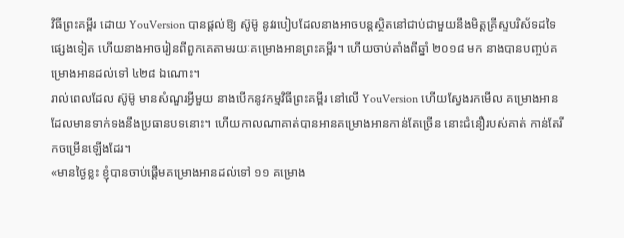វិធីព្រះគម្ពីរ ដោយ YouVersion បានផ្ដល់ឱ្យ ស៊ូម៊ូ នូវរបៀបដែលនាងអាចបន្តស្ថិតនៅជាប់ជាមួយនឹងមិត្ដគ្រីស្ទបរិស័ទដទៃផ្សេងទៀត ហើយនាងអាចរៀនពីពួកគេតាមរយៈគម្រោងអានព្រះគម្ពីរ។ ហើយចាប់តាំងពីឆ្នាំ ២០១៨ មក នាងបានបញ្ចប់គម្រោងអានដល់ទៅ ៤២៨ ឯណោះ។
រាល់ពេលដែល ស៊ូម៊ូ មានសំណួរអ្វីមួយ នាងបើកនូវកម្មវិធីព្រះគម្ពីរ នៅលើ YouVersion ហើយស្វែងរកមើល គម្រោងអាន ដែលមានទាក់ទងនឹងប្រធានបទនោះ។ ហើយកាលណាគាត់បានអានគម្រោងអានកាន់តែច្រើន នោះជំនឿរបស់គាត់ កាន់តែរីកចម្រើនឡើងដែរ។
«មានថ្ងៃខ្លះ ខ្ញុំបានចាប់ផ្ដើមគម្រោងអានដល់ទៅ ១១ គម្រោង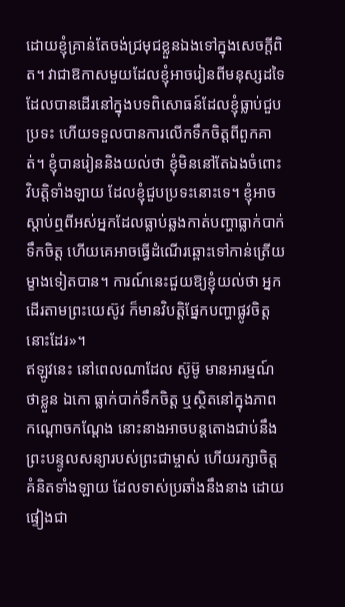ដោយខ្ញុំគ្រាន់តែចង់ជ្រមុជខ្លួនឯងទៅក្នុងសេចក្ដីពិត។ វាជាឱកាសមួយដែលខ្ញុំអាចរៀនពីមនុស្សដទៃ ដែលបានដើរនៅក្នុងបទពិសោធន៍ដែលខ្ញុំធ្លាប់ជួបប្រទះ ហើយទទួលបានការលើកទឹកចិត្ដពីពួកគាត់។ ខ្ញុំបានរៀននិងយល់ថា ខ្ញុំមិននៅតែឯងចំពោះវិបត្តិទាំងឡាយ ដែលខ្ញុំជួបប្រទះនោះទេ។ ខ្ញុំអាចស្ដាប់ឮពីអស់អ្នកដែលធ្លាប់ឆ្លងកាត់បញ្ហាធ្លាក់បាក់ទឹកចិត្ដ ហើយគេអាចធ្វើដំណើរឆ្ពោះទៅកាន់ត្រើយម្ខាងទៀតបាន។ ការណ៍នេះជួយឱ្យខ្ញុំយល់ថា អ្នកដើរតាមព្រះយេស៊ូវ ក៏មានវិបត្តិផ្នែកបញ្ហាផ្លូវចិត្ដ នោះដែរ»។
ឥឡូវនេះ នៅពេលណាដែល ស៊ូម៊ូ មានអារម្មណ៍ថាខ្លួន ឯកោ ធ្លាក់បាក់ទឹកចិត្ដ ឬស្ថិតនៅក្នុងភាពកណ្ដោចកណ្ដែង នោះនាងអាចបន្តតោងជាប់នឹងព្រះបន្ទូលសន្យារបស់ព្រះជាម្ចាស់ ហើយរក្សាចិត្ដគំនិតទាំងឡាយ ដែលទាស់ប្រឆាំងនឹងនាង ដោយផ្ទៀងជា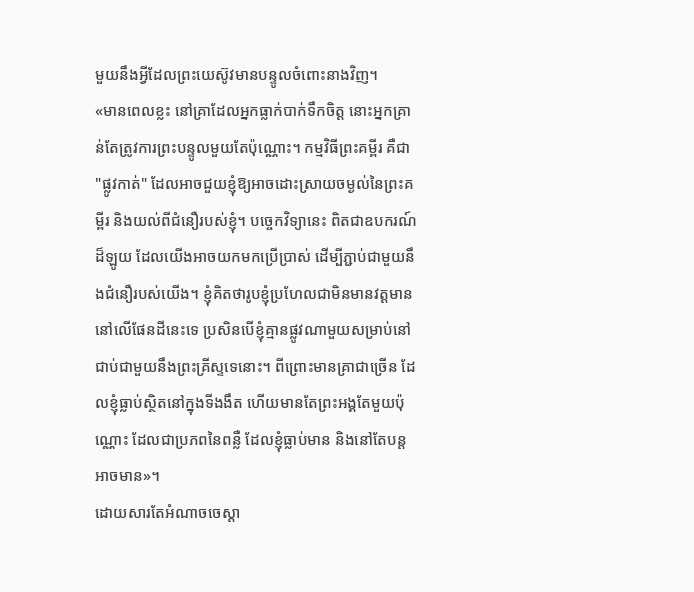មួយនឹងអ្វីដែលព្រះយេស៊ូវមានបន្ទូលចំពោះនាងវិញ។
«មានពេលខ្លះ នៅគ្រាដែលអ្នកធ្លាក់បាក់ទឹកចិត្ដ នោះអ្នកគ្រាន់តែត្រូវការព្រះបន្ទូលមួយតែប៉ុណ្ណោះ។ កម្មវិធីព្រះគម្ពីរ គឺជា "ផ្លូវកាត់" ដែលអាចជួយខ្ញុំឱ្យអាចដោះស្រាយចម្ងល់នៃព្រះគម្ពីរ និងយល់ពីជំនឿរបស់ខ្ញុំ។ បច្ចេកវិទ្យានេះ ពិតជាឧបករណ៍ដ៏ឡូយ ដែលយើងអាចយកមកប្រើប្រាស់ ដើម្បីភ្ជាប់ជាមួយនឹងជំនឿរបស់យើង។ ខ្ញុំគិតថារូបខ្ញុំប្រហែលជាមិនមានវត្ដមាននៅលើផែនដីនេះទេ ប្រសិនបើខ្ញុំគ្មានផ្លូវណាមួយសម្រាប់នៅជាប់ជាមួយនឹងព្រះគ្រីស្ទទេនោះ។ ពីព្រោះមានគ្រាជាច្រើន ដែលខ្ញុំធ្លាប់ស្ថិតនៅក្នុងទីងងឹត ហើយមានតែព្រះអង្គតែមួយប៉ុណ្ណោះ ដែលជាប្រភពនៃពន្លឺ ដែលខ្ញុំធ្លាប់មាន និងនៅតែបន្តអាចមាន»។
ដោយសារតែអំណាចចេស្ដា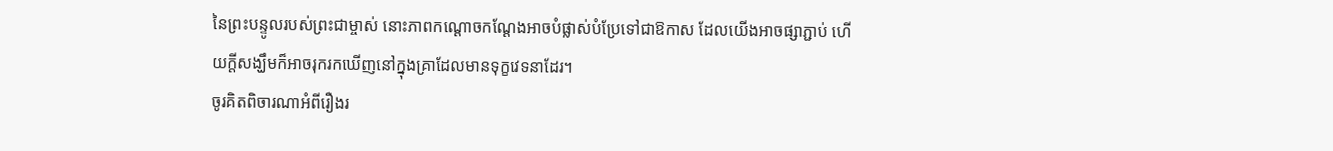នៃព្រះបន្ទូលរបស់ព្រះជាម្ចាស់ នោះភាពកណ្ដោចកណ្ដែងអាចបំផ្លាស់បំប្រែទៅជាឱកាស ដែលយើងអាចផ្សាភ្ជាប់ ហើយក្ដីសង្ឃឹមក៏អាចរុករកឃើញនៅក្នុងគ្រាដែលមានទុក្ខវេទនាដែរ។
ចូរគិតពិចារណាអំពីរឿងរ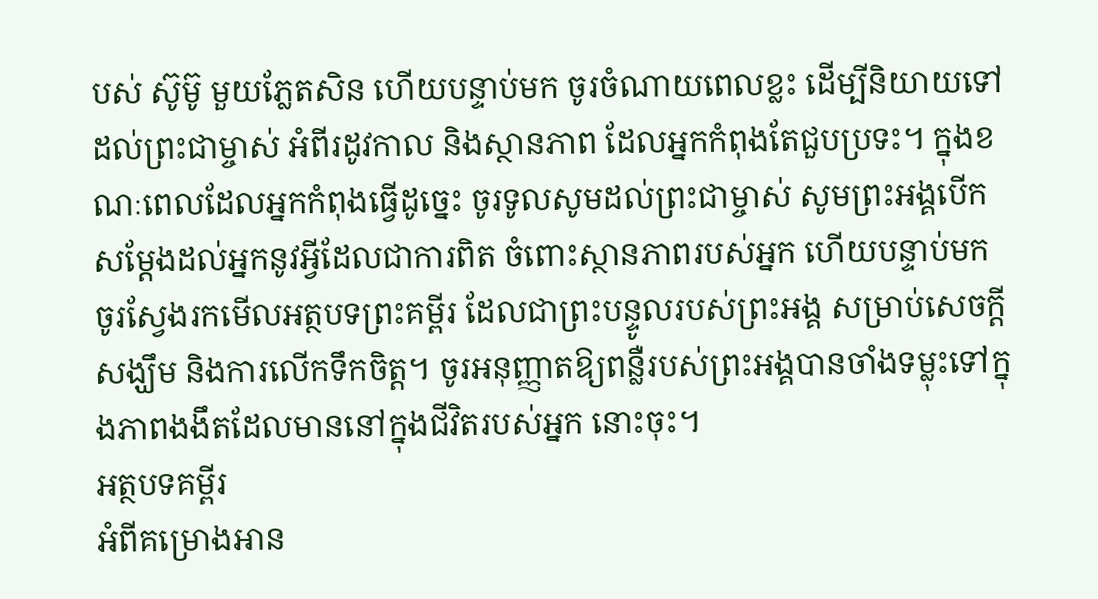បស់ ស៊ូម៊ូ មួយភ្លែតសិន ហើយបន្ទាប់មក ចូរចំណាយពេលខ្លះ ដើម្បីនិយាយទៅដល់ព្រះជាម្ចាស់ អំពីរដូវកាល និងស្ថានភាព ដែលអ្នកកំពុងតែជួបប្រទះ។ ក្នុងខណៈពេលដែលអ្នកកំពុងធ្វើដូច្នេះ ចូរទូលសូមដល់ព្រះជាម្ចាស់ សូមព្រះអង្គបើកសម្ដែងដល់អ្នកនូវអ្វីដែលជាការពិត ចំពោះស្ថានភាពរបស់អ្នក ហើយបន្ទាប់មក ចូរស្វែងរកមើលអត្ថបទព្រះគម្ពីរ ដែលជាព្រះបន្ទូលរបស់ព្រះអង្គ សម្រាប់សេចក្ដីសង្ឃឹម និងការលើកទឹកចិត្ដ។ ចូរអនុញ្ញាតឱ្យពន្លឺរបស់ព្រះអង្គបានចាំងទម្លុះទៅក្នុងភាពងងឹតដែលមាននៅក្នុងជីវិតរបស់អ្នក នោះចុះ។
អត្ថបទគម្ពីរ
អំពីគម្រោងអាន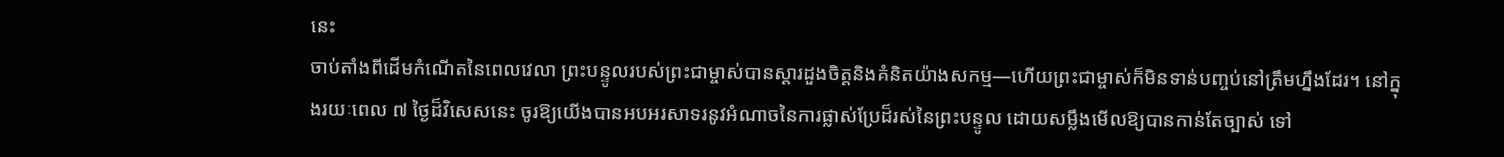នេះ
ចាប់តាំងពីដើមកំណើតនៃពេលវេលា ព្រះបន្ទូលរបស់ព្រះជាម្ចាស់បានស្ដារដួងចិត្ដនិងគំនិតយ៉ាងសកម្ម—ហើយព្រះជាម្ចាស់ក៏មិនទាន់បញ្ចប់នៅត្រឹមហ្នឹងដែរ។ នៅក្នុងរយៈពេល ៧ ថ្ងៃដ៏វិសេសនេះ ចូរឱ្យយើងបានអបអរសាទរនូវអំណាចនៃការផ្លាស់ប្រែដ៏រស់នៃព្រះបន្ទូល ដោយសម្លឹងមើលឱ្យបានកាន់តែច្បាស់ ទៅ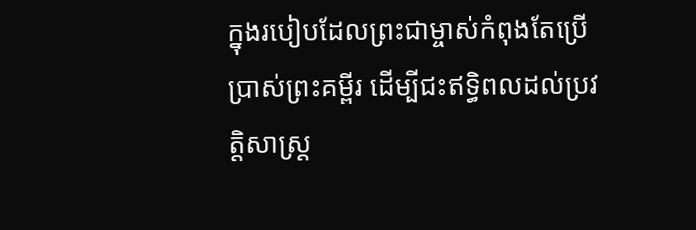ក្នុងរបៀបដែលព្រះជាម្ចាស់កំពុងតែប្រើប្រាស់ព្រះគម្ពីរ ដើម្បីជះឥទ្ធិពលដល់ប្រវត្តិសាស្រ្ដ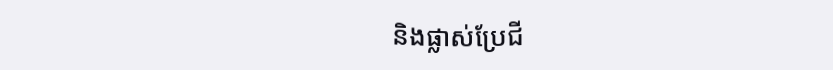និងផ្លាស់ប្រែជី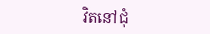វិតនៅជុំ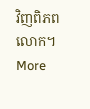វិញពិភពលោក។
More